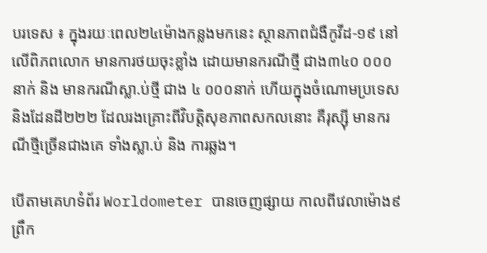បរទេស ៖ ក្នុងរយៈពេល២៤ម៉ោងកន្លងមកនេះ ស្ថានភាពជំងឺកូវីដ-១៩ នៅលើពិភពលោក មានការថយចុះខ្លាំង ដោយមានករណីថ្មី ជាង៣៤០ ០០០នាក់ និង មានករណីស្លា.ប់ថ្មី ជាង ៤ ០០០នាក់ ហើយក្នុងចំណោមប្រទេស និងដែនដី២២២ ដែលរងគ្រោះពីវិបត្ដិសុខភាពសកលនោះ គឺរុស្ស៊ី មានករណីថ្មីច្រើនជាងគេ ទាំងស្លា.ប់ និង ការឆ្លង។

បើតាមគេហទំព័រ Worldometer បានចេញផ្សាយ កាលពីវេលាម៉ោង៩ព្រឹក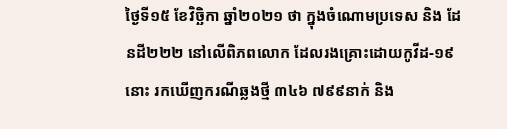ថ្ងៃទី១៥ ខែវិច្ឆិកា ឆ្នាំ២០២១ ថា ក្នុងចំណោមប្រទេស និង ដែនដី២២២ នៅលើពិភពលោក ដែលរងគ្រោះដោយកូវីដ-១៩នោះ រកឃើញករណីឆ្លងថ្មី ៣៤៦ ៧៩៩នាក់ និង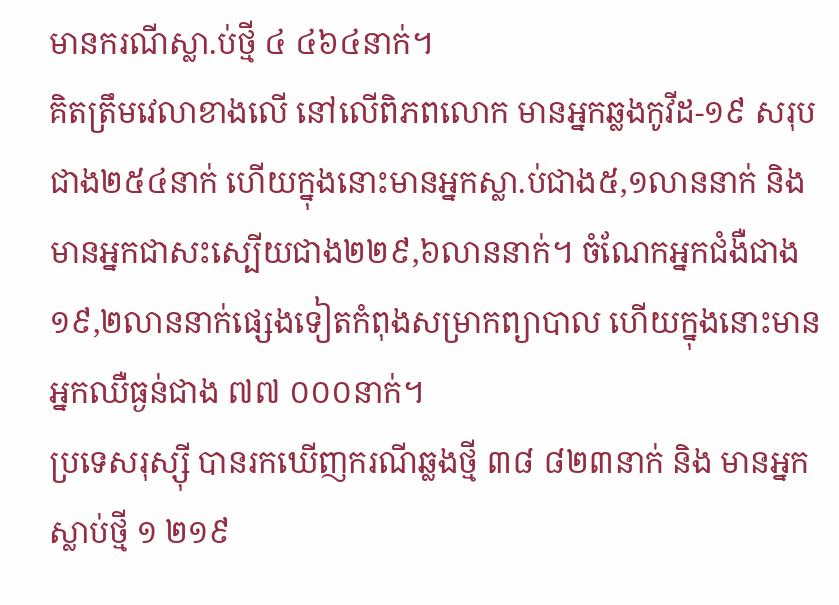មានករណីស្លា.ប់ថ្មី ៤ ៤៦៤នាក់។
គិតត្រឹមវេលាខាងលើ នៅលើពិភពលោក មានអ្នកឆ្លងកូវីដ-១៩ សរុប ជាង២៥៤នាក់ ហើយក្នុងនោះមានអ្នកស្លា.ប់ជាង៥,១លាននាក់ និង មានអ្នកជាសះស្បើយជាង២២៩,៦លាននាក់។ ចំណែកអ្នកជំងឺជាង១៩,២លាននាក់ផ្សេងទៀតកំពុងសម្រាកព្យាបាល ហើយក្នុងនោះមានអ្នកឈឺធ្ងន់ជាង ៧៧ ០០០នាក់។
ប្រទេសរុស្ស៊ី បានរកឃើញករណីឆ្លងថ្មី ៣៨ ៨២៣នាក់ និង មានអ្នកស្លាប់ថ្មី ១ ២១៩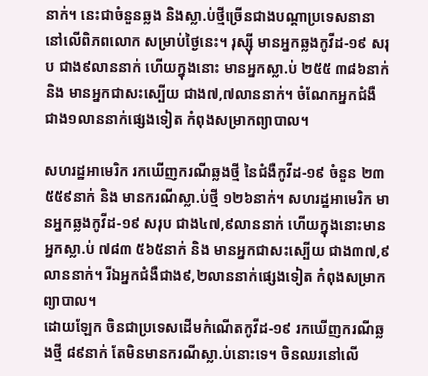នាក់។ នេះជាចំនួនឆ្លង និងស្លា.ប់ថ្មីច្រើនជាងបណ្ដាប្រទេសនានា នៅលើពិភពលោក សម្រាប់ថ្ងៃនេះ។ រុស្ស៊ី មានអ្នកឆ្លងកូវីដ-១៩ សរុប ជាង៩លាននាក់ ហើយក្នុងនោះ មានអ្នកស្លា.ប់ ២៥៥ ៣៨៦នាក់ និង មានអ្នកជាសះស្បើយ ជាង៧,៧លាននាក់។ ចំណែកអ្នកជំងឺ ជាង១លាននាក់ផ្សេងទៀត កំពុងសម្រាកព្យាបាល។

សហរដ្ឋអាមេរិក រកឃើញករណីឆ្លងថ្មី នៃជំងឺកូវីដ-១៩ ចំនួន ២៣ ៥៥៩នាក់ និង មានករណីស្លា.ប់ថ្មី ១២៦នាក់។ សហរដ្ឋអាមេរិក មានអ្នកឆ្លងកូវីដ-១៩ សរុប ជាង៤៧,៩លាននាក់ ហើយក្នុងនោះមានអ្នកស្លា.ប់ ៧៨៣ ៥៦៥នាក់ និង មានអ្នកជាសះស្បើយ ជាង៣៧,៩លាននាក់។ រីឯអ្នកជំងឺជាង៩,២លាននាក់ផ្សេងទៀត កំពុងសម្រាកព្យាបាល។
ដោយឡែក ចិនជាប្រទេសដើមកំណើតកូវីដ-១៩ រកឃើញករណីឆ្លងថ្មី ៨៩នាក់ តែមិនមានករណីស្លា.ប់នោះទេ។ ចិនឈរនៅលើ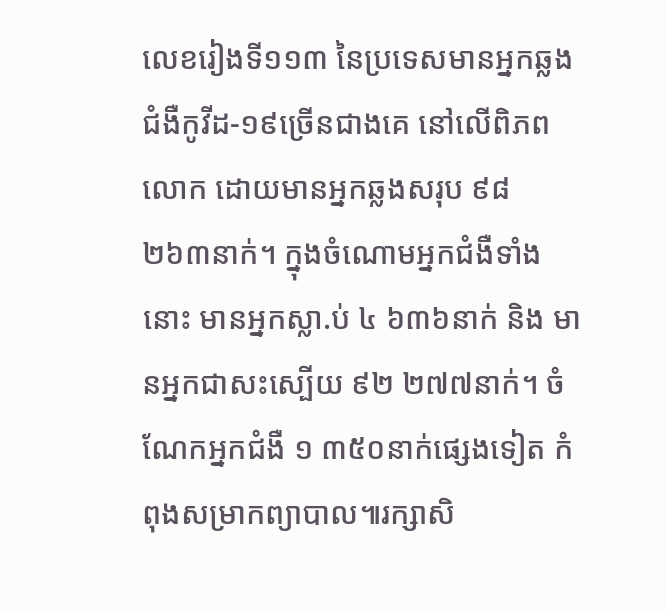លេខរៀងទី១១៣ នៃប្រទេសមានអ្នកឆ្លងជំងឺកូវីដ-១៩ច្រើនជាងគេ នៅលើពិភពលោក ដោយមានអ្នកឆ្លងសរុប ៩៨ ២៦៣នាក់។ ក្នុងចំណោមអ្នកជំងឺទាំងនោះ មានអ្នកស្លា.ប់ ៤ ៦៣៦នាក់ និង មានអ្នកជាសះស្បើយ ៩២ ២៧៧នាក់។ ចំណែកអ្នកជំងឺ ១ ៣៥០នាក់ផ្សេងទៀត កំពុងសម្រាកព្យាបាល៕រក្សាសិ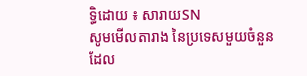ទ្ធិដោយ ៖ សារាយSN
សូមមើលតារាង នៃប្រទេសមួយចំនួន ដែល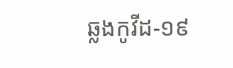ឆ្លងកូវីដ-១៩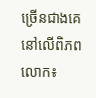ច្រើនជាងគេ នៅលើពិភពលោក៖